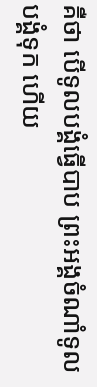គឺថា បើទូលបង្គំធ្វើបាប ព្រះអង្គចំណាំទូលបង្គំទុក ហើយ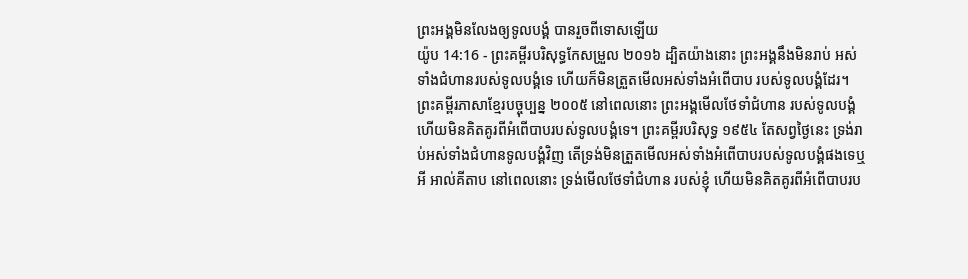ព្រះអង្គមិនលែងឲ្យទូលបង្គំ បានរួចពីទោសឡើយ
យ៉ូប 14:16 - ព្រះគម្ពីរបរិសុទ្ធកែសម្រួល ២០១៦ ដ្បិតយ៉ាងនោះ ព្រះអង្គនឹងមិនរាប់ អស់ទាំងជំហានរបស់ទូលបង្គំទេ ហើយក៏មិនត្រួតមើលអស់ទាំងអំពើបាប របស់ទូលបង្គំដែរ។ ព្រះគម្ពីរភាសាខ្មែរបច្ចុប្បន្ន ២០០៥ នៅពេលនោះ ព្រះអង្គមើលថែទាំជំហាន របស់ទូលបង្គំ ហើយមិនគិតគូរពីអំពើបាបរបស់ទូលបង្គំទេ។ ព្រះគម្ពីរបរិសុទ្ធ ១៩៥៤ តែសព្វថ្ងៃនេះ ទ្រង់រាប់អស់ទាំងជំហានទូលបង្គំវិញ តើទ្រង់មិនត្រួតមើលអស់ទាំងអំពើបាបរបស់ទូលបង្គំផងទេឬអី អាល់គីតាប នៅពេលនោះ ទ្រង់មើលថែទាំជំហាន របស់ខ្ញុំ ហើយមិនគិតគូរពីអំពើបាបរប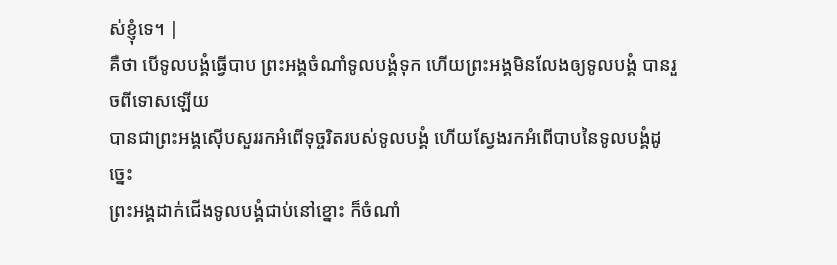ស់ខ្ញុំទេ។ |
គឺថា បើទូលបង្គំធ្វើបាប ព្រះអង្គចំណាំទូលបង្គំទុក ហើយព្រះអង្គមិនលែងឲ្យទូលបង្គំ បានរួចពីទោសឡើយ
បានជាព្រះអង្គស៊ើបសួររកអំពើទុច្ចរិតរបស់ទូលបង្គំ ហើយស្វែងរកអំពើបាបនៃទូលបង្គំដូច្នេះ
ព្រះអង្គដាក់ជើងទូលបង្គំជាប់នៅខ្នោះ ក៏ចំណាំ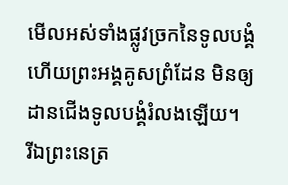មើលអស់ទាំងផ្លូវច្រកនៃទូលបង្គំ ហើយព្រះអង្គគូសព្រំដែន មិនឲ្យដានជើងទូលបង្គំរំលងឡើយ។
រីឯព្រះនេត្រ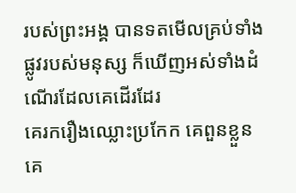របស់ព្រះអង្គ បានទតមើលគ្រប់ទាំងផ្លូវរបស់មនុស្ស ក៏ឃើញអស់ទាំងដំណើរដែលគេដើរដែរ
គេរករឿងឈ្លោះប្រកែក គេពួនខ្លួន គេ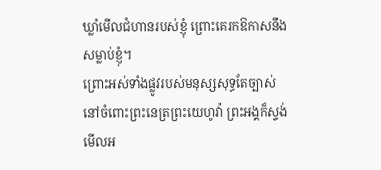ឃ្លាំមើលជំហានរបស់ខ្ញុំ ព្រោះគេរកឱកាសនឹងសម្លាប់ខ្ញុំ។
ព្រោះអស់ទាំងផ្លូវរបស់មនុស្សសុទ្ធតែច្បាស់ នៅចំពោះព្រះនេត្រព្រះយេហូវ៉ា ព្រះអង្គក៏ស្ទង់មើលអ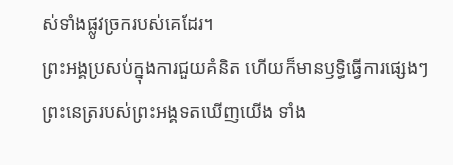ស់ទាំងផ្លូវច្រករបស់គេដែរ។
ព្រះអង្គប្រសប់ក្នុងការជួយគំនិត ហើយក៏មានឫទ្ធិធ្វើការផ្សេងៗ ព្រះនេត្ររបស់ព្រះអង្គទតឃើញយើង ទាំង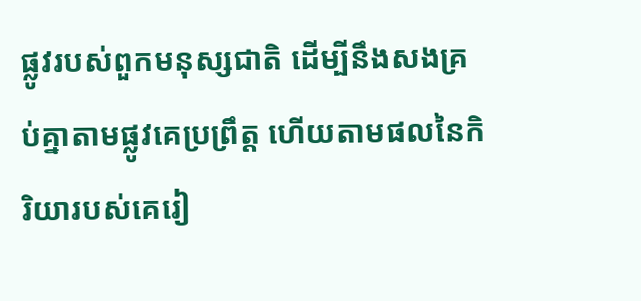ផ្លូវរបស់ពួកមនុស្សជាតិ ដើម្បីនឹងសងគ្រប់គ្នាតាមផ្លូវគេប្រព្រឹត្ត ហើយតាមផលនៃកិរិយារបស់គេរៀ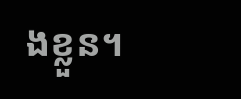ងខ្លួន។